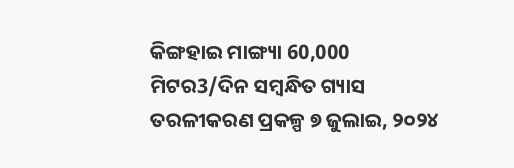କିଙ୍ଗହାଇ ମାଙ୍ଗ୍ୟା 60,000 ମିଟର3/ଦିନ ସମ୍ବନ୍ଧିତ ଗ୍ୟାସ ତରଳୀକରଣ ପ୍ରକଳ୍ପ ୭ ଜୁଲାଇ, ୨୦୨୪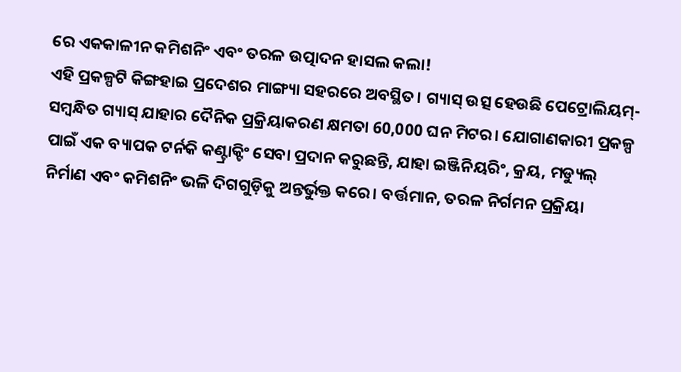ରେ ଏକକାଳୀନ କମିଶନିଂ ଏବଂ ତରଳ ଉତ୍ପାଦନ ହାସଲ କଲା!
ଏହି ପ୍ରକଳ୍ପଟି କିଙ୍ଗହାଇ ପ୍ରଦେଶର ମାଙ୍ଗ୍ୟା ସହରରେ ଅବସ୍ଥିତ। ଗ୍ୟାସ୍ ଉତ୍ସ ହେଉଛି ପେଟ୍ରୋଲିୟମ୍-ସମ୍ବନ୍ଧିତ ଗ୍ୟାସ୍ ଯାହାର ଦୈନିକ ପ୍ରକ୍ରିୟାକରଣ କ୍ଷମତା 60,000 ଘନ ମିଟର। ଯୋଗାଣକାରୀ ପ୍ରକଳ୍ପ ପାଇଁ ଏକ ବ୍ୟାପକ ଟର୍ନକି କଣ୍ଟ୍ରାକ୍ଟିଂ ସେବା ପ୍ରଦାନ କରୁଛନ୍ତି, ଯାହା ଇଞ୍ଜିନିୟରିଂ, କ୍ରୟ, ମଡ୍ୟୁଲ୍ ନିର୍ମାଣ ଏବଂ କମିଶନିଂ ଭଳି ଦିଗଗୁଡ଼ିକୁ ଅନ୍ତର୍ଭୁକ୍ତ କରେ। ବର୍ତ୍ତମାନ, ତରଳ ନିର୍ଗମନ ପ୍ରକ୍ରିୟା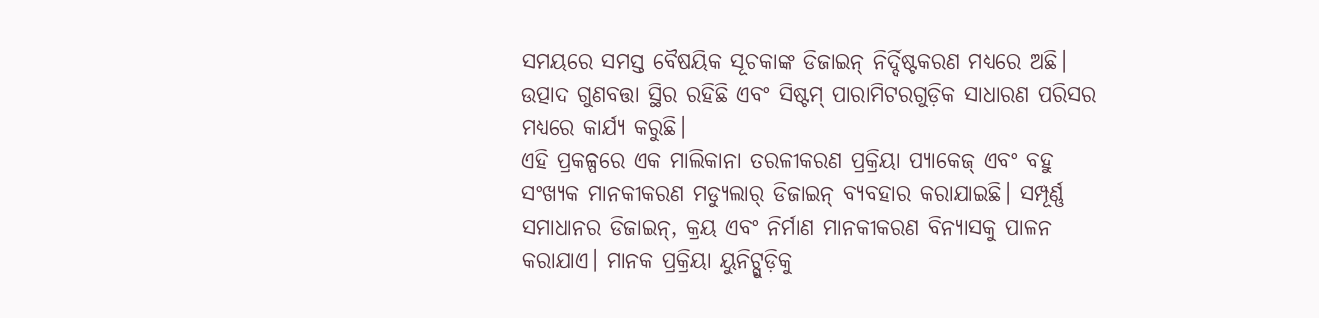ସମୟରେ ସମସ୍ତ ବୈଷୟିକ ସୂଚକାଙ୍କ ଡିଜାଇନ୍ ନିର୍ଦ୍ଦିଷ୍ଟକରଣ ମଧ୍ୟରେ ଅଛି। ଉତ୍ପାଦ ଗୁଣବତ୍ତା ସ୍ଥିର ରହିଛି ଏବଂ ସିଷ୍ଟମ୍ ପାରାମିଟରଗୁଡ଼ିକ ସାଧାରଣ ପରିସର ମଧ୍ୟରେ କାର୍ଯ୍ୟ କରୁଛି।
ଏହି ପ୍ରକଳ୍ପରେ ଏକ ମାଲିକାନା ତରଳୀକରଣ ପ୍ରକ୍ରିୟା ପ୍ୟାକେଜ୍ ଏବଂ ବହୁ ସଂଖ୍ୟକ ମାନକୀକରଣ ମଡ୍ୟୁଲାର୍ ଡିଜାଇନ୍ ବ୍ୟବହାର କରାଯାଇଛି। ସମ୍ପୂର୍ଣ୍ଣ ସମାଧାନର ଡିଜାଇନ୍, କ୍ରୟ ଏବଂ ନିର୍ମାଣ ମାନକୀକରଣ ବିନ୍ୟାସକୁ ପାଳନ କରାଯାଏ। ମାନକ ପ୍ରକ୍ରିୟା ୟୁନିଟ୍ଗୁଡ଼ିକୁ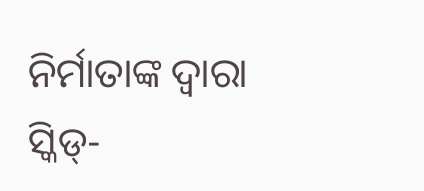ନିର୍ମାତାଙ୍କ ଦ୍ୱାରା ସ୍କିଡ୍-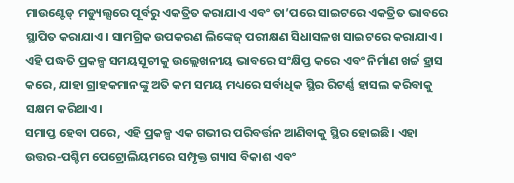ମାଉଣ୍ଟେଡ୍ ମଡ୍ୟୁଲ୍ସରେ ପୂର୍ବରୁ ଏକତ୍ରିତ କରାଯାଏ ଏବଂ ତା’ପରେ ସାଇଟରେ ଏକତ୍ରିତ ଭାବରେ ସ୍ଥାପିତ କରାଯାଏ। ସାମଗ୍ରିକ ଉପକରଣ ଲିଙ୍କେଜ୍ ପରୀକ୍ଷଣ ସିଧାସଳଖ ସାଇଟରେ କରାଯାଏ। ଏହି ପଦ୍ଧତି ପ୍ରକଳ୍ପ ସମୟସୂଚୀକୁ ଉଲ୍ଲେଖନୀୟ ଭାବରେ ସଂକ୍ଷିପ୍ତ କରେ ଏବଂ ନିର୍ମାଣ ଖର୍ଚ୍ଚ ହ୍ରାସ କରେ, ଯାହା ଗ୍ରାହକମାନଙ୍କୁ ଅତି କମ ସମୟ ମଧ୍ୟରେ ସର୍ବାଧିକ ସ୍ଥିର ରିଟର୍ଣ୍ଣ ହାସଲ କରିବାକୁ ସକ୍ଷମ କରିଥାଏ।
ସମାପ୍ତ ହେବା ପରେ, ଏହି ପ୍ରକଳ୍ପ ଏକ ଗଭୀର ପରିବର୍ତ୍ତନ ଆଣିବାକୁ ସ୍ଥିର ହୋଇଛି। ଏହା ଉତ୍ତର-ପଶ୍ଚିମ ପେଟ୍ରୋଲିୟମରେ ସମ୍ପୃକ୍ତ ଗ୍ୟାସ ବିକାଶ ଏବଂ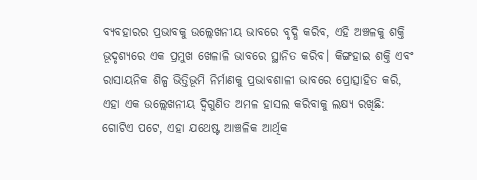ବ୍ୟବହାରର ପ୍ରଭାବକୁ ଉଲ୍ଲେଖନୀୟ ଭାବରେ ବୃଦ୍ଧି କରିବ, ଏହି ଅଞ୍ଚଳକୁ ଶକ୍ତି ଭୂଦୃଶ୍ୟରେ ଏକ ପ୍ରମୁଖ ଖେଳାଳି ଭାବରେ ସ୍ଥାନିତ କରିବ। କିଙ୍ଗହାଇ ଶକ୍ତି ଏବଂ ରାସାୟନିକ ଶିଳ୍ପ ଭିତ୍ତିଭୂମି ନିର୍ମାଣକୁ ପ୍ରଭାବଶାଳୀ ଭାବରେ ପ୍ରୋତ୍ସାହିତ କରି, ଏହା ଏକ ଉଲ୍ଲେଖନୀୟ ଦ୍ୱିଗୁଣିତ ଅମଳ ହାସଲ କରିବାକୁ ଲକ୍ଷ୍ୟ ରଖିଛି: ଗୋଟିଏ ପଟେ, ଏହା ଯଥେଷ୍ଟ ଆଞ୍ଚଳିକ ଆର୍ଥିକ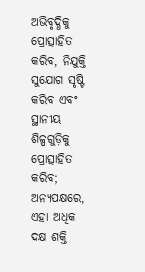ଅଭିବୃଦ୍ଧିକୁ ପ୍ରୋତ୍ସାହିତ କରିବ, ନିଯୁକ୍ତି ସୁଯୋଗ ସୃଷ୍ଟି କରିବ ଏବଂ ସ୍ଥାନୀୟ ଶିଳ୍ପଗୁଡ଼ିକୁ ପ୍ରୋତ୍ସାହିତ କରିବ; ଅନ୍ୟପକ୍ଷରେ, ଏହା ଅଧିକ ଦକ୍ଷ ଶକ୍ତି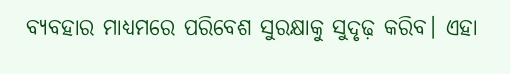ବ୍ୟବହାର ମାଧ୍ୟମରେ ପରିବେଶ ସୁରକ୍ଷାକୁ ସୁଦୃଢ଼ କରିବ। ଏହା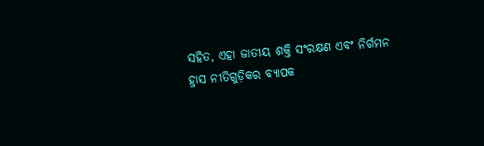ସହିତ, ଏହା ଜାତୀୟ ଶକ୍ତି ସଂରକ୍ଷଣ ଏବଂ ନିର୍ଗମନ ହ୍ରାସ ନୀତିଗୁଡ଼ିକର ବ୍ୟାପକ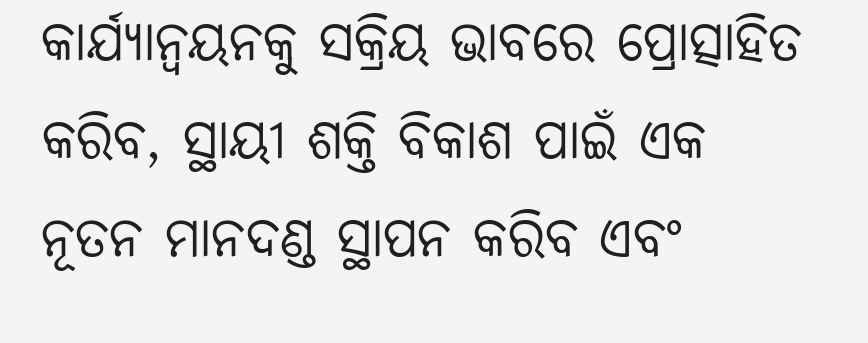କାର୍ଯ୍ୟାନ୍ୱୟନକୁ ସକ୍ରିୟ ଭାବରେ ପ୍ରୋତ୍ସାହିତ କରିବ, ସ୍ଥାୟୀ ଶକ୍ତି ବିକାଶ ପାଇଁ ଏକ ନୂତନ ମାନଦଣ୍ଡ ସ୍ଥାପନ କରିବ ଏବଂ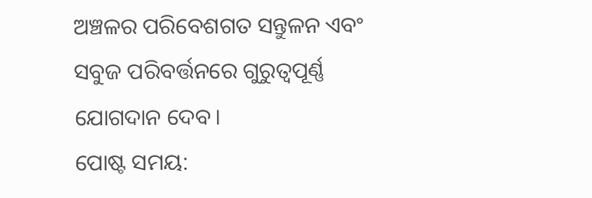ଅଞ୍ଚଳର ପରିବେଶଗତ ସନ୍ତୁଳନ ଏବଂ ସବୁଜ ପରିବର୍ତ୍ତନରେ ଗୁରୁତ୍ୱପୂର୍ଣ୍ଣ ଯୋଗଦାନ ଦେବ।
ପୋଷ୍ଟ ସମୟ: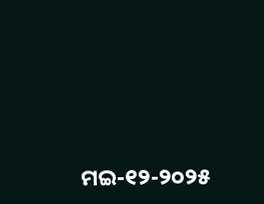ମଇ-୧୨-୨୦୨୫